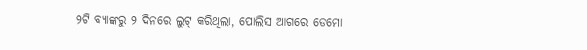୨ଟି ବ୍ୟାଙ୍କରୁ ୨ ଦିନରେ ଲୁଟ୍ କରିଥିଲା, ପୋଲିସ ଆଗରେ ଡେମୋ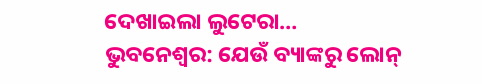ଦେଖାଇଲା ଲୁଟେରା…
ଭୁବନେଶ୍ୱର: ଯେଉଁ ବ୍ୟାଙ୍କରୁ ଲୋନ୍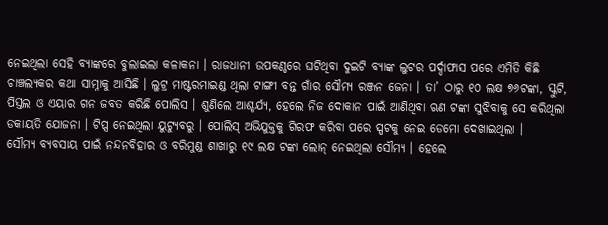ନେଇଥିଲା ସେହି ବ୍ୟାଙ୍କରେ ବୁଲାଇଲା କଳାକନା । ରାଜଧାନୀ ଉପକଣ୍ଠରେ ଘଟିଥିବା ଦୁଇଟି ବ୍ୟାଙ୍କ ଲୁଟର ପର୍ଦ୍ଦାଫାସ ପରେ ଏମିତି କିଛି ଚାଞ୍ଚଲ୍ୟକର କଥା ସାମ୍ନାକୁ ଆସିଛି । ଲୁଟ୍ର ମାଷ୍ଟରମାଇଣ୍ଡ ଥିଲା ଟାଙ୍ଗୀ ବନ୍ତ ଗାଁର ସୌମ୍ୟ ରଞ୍ଜନ ଜେନା । ତା’ ଠାରୁ ୧୦ ଲକ୍ଷ ୭୬ଟଙ୍କା, ସ୍କୁଟି, ପିସ୍ତଲ ଓ ଏୟାର ଗନ ଜବତ କରିଛି ପୋଲିସ । ଶୁଣିଲେ ଆଶ୍ଚର୍ଯ୍ୟ, ହେଲେ ନିଜ ଦୋକାନ ପାଇଁ ଆଣିଥିବା ଋଣ ଟଙ୍କା ସୁଝିବାକୁ ସେ କରିଥିଲା ଡକାୟତି ଯୋଜନା । ଟିପ୍ସ ନେଇଥିଲା ୟୁଟ୍ୟୁବରୁ । ପୋଲିସ୍ ଅଭିଯୁକ୍ତକୁ ଗିରଫ କରିବା ପରେ ସ୍ପଟକୁ ନେଇ ଡେମୋ ଦେଖାଇଥିଲା ।
ସୌମ୍ୟ ବ୍ୟବସାୟ ପାଇଁ ନନ୍ଦନବିହାର ଓ ବରିମୁଣ୍ଡ ଶାଖାରୁ ୧୯ ଲକ୍ଷ ଟଙ୍କା ଲୋନ୍ ନେଇଥିଲା ସୌମ୍ୟ । ହେଲେ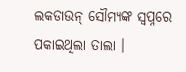ଲକଡାଉନ୍ ସୌମ୍ୟଙ୍କ ସ୍ୱପ୍ନରେ ପକାଇଥିଲା ତାଲା ।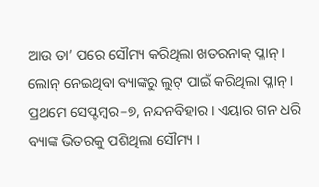ଆଉ ତା’ ପରେ ସୌମ୍ୟ କରିଥିଲା ଖତରନାକ୍ ପ୍ଳାନ୍ । ଲୋନ୍ ନେଇଥିବା ବ୍ୟାଙ୍କରୁ ଲୁଟ୍ ପାଇଁ କରିଥିଲା ପ୍ଳାନ୍ ।
ପ୍ରଥମେ ସେପ୍ଟମ୍ବର–୭, ନନ୍ଦନବିହାର । ଏୟାର ଗନ ଧରି ବ୍ୟାଙ୍କ ଭିତରକୁ ପଶିଥିଲା ସୌମ୍ୟ ।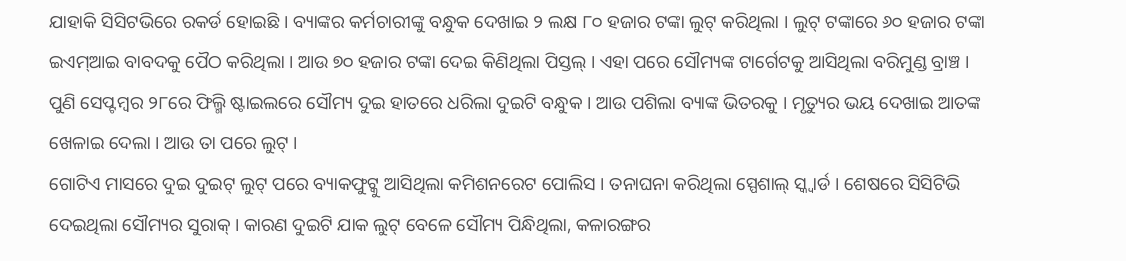ଯାହାକି ସିସିଟଭିରେ ରକର୍ଡ ହୋଇଛି । ବ୍ୟାଙ୍କର କର୍ମଚାରୀଙ୍କୁ ବନ୍ଧୁକ ଦେଖାଇ ୨ ଲକ୍ଷ ୮୦ ହଜାର ଟଙ୍କା ଲୁଟ୍ କରିଥିଲା । ଲୁଟ୍ ଟଙ୍କାରେ ୬୦ ହଜାର ଟଙ୍କା ଇଏମ୍ଆଇ ବାବଦକୁ ପୈଠ କରିଥିଲା । ଆଉ ୭୦ ହଜାର ଟଙ୍କା ଦେଇ କିଣିଥିଲା ପିସ୍ତଲ୍ । ଏହା ପରେ ସୌମ୍ୟଙ୍କ ଟାର୍ଗେଟକୁ ଆସିଥିଲା ବରିମୁଣ୍ଡ ବ୍ରାଞ୍ଚ ।
ପୁଣି ସେପ୍ଟମ୍ବର ୨୮ରେ ଫିଲ୍ମି ଷ୍ଟାଇଲରେ ସୌମ୍ୟ ଦୁଇ ହାତରେ ଧରିଲା ଦୁଇଟି ବନ୍ଧୁକ । ଆଉ ପଶିଲା ବ୍ୟାଙ୍କ ଭିତରକୁ । ମୃତ୍ୟୁର ଭୟ ଦେଖାଇ ଆତଙ୍କ ଖେଳାଇ ଦେଲା । ଆଉ ତା ପରେ ଲୁଟ୍ ।
ଗୋଟିଏ ମାସରେ ଦୁଇ ଦୁଇଟ୍ ଲୁଟ୍ ପରେ ବ୍ୟାକଫୁଟ୍କୁ ଆସିଥିଲା କମିଶନରେଟ ପୋଲିସ । ତନାଘନା କରିଥିଲା ସ୍ପେଶାଲ୍ ସ୍କ୍ୱାର୍ଡ । ଶେଷରେ ସିସିଟିଭି ଦେଇଥିଲା ସୌମ୍ୟର ସୁରାକ୍ । କାରଣ ଦୁଇଟି ଯାକ ଲୁଟ୍ ବେଳେ ସୌମ୍ୟ ପିନ୍ଧିଥିଲା, କଳାରଙ୍ଗର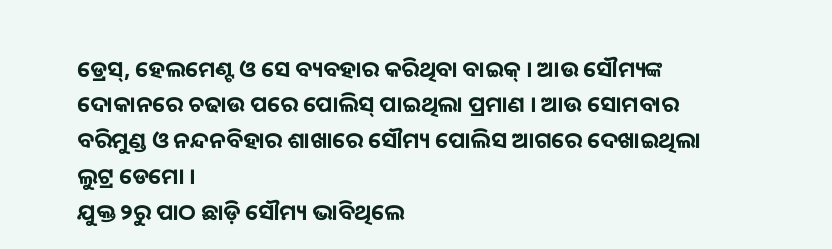ଡ୍ରେସ୍, ହେଲମେଣ୍ଟ ଓ ସେ ବ୍ୟବହାର କରିଥିବା ବାଇକ୍ । ଆଉ ସୌମ୍ୟଙ୍କ ଦୋକାନରେ ଚଢାଉ ପରେ ପୋଲିସ୍ ପାଇଥିଲା ପ୍ରମାଣ । ଆଉ ସୋମବାର ବରିମୁଣ୍ଡ ଓ ନନ୍ଦନବିହାର ଶାଖାରେ ସୌମ୍ୟ ପୋଲିସ ଆଗରେ ଦେଖାଇଥିଲା ଲୁଟ୍ର ଡେମୋ ।
ଯୁକ୍ତ ୨ରୁ ପାଠ ଛାଡ଼ି ସୌମ୍ୟ ଭାବିଥିଲେ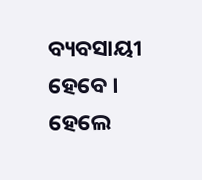ବ୍ୟବସାୟୀ ହେବେ । ହେଲେ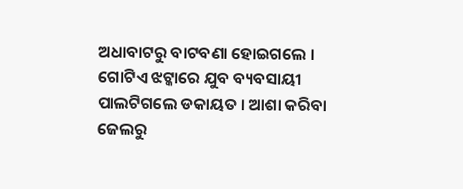ଅଧାବାଟରୁ ବାଟବଣା ହୋଇଗଲେ । ଗୋଟିଏ ଝଟ୍କାରେ ଯୁବ ବ୍ୟବସାୟୀ ପାଲଟିଗଲେ ଡକାୟତ । ଆଶା କରିବା ଜେଲରୁ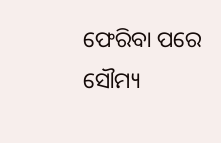ଫେରିବା ପରେ ସୌମ୍ୟ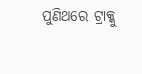ପୁଣିଥରେ ଟ୍ରାକ୍କୁ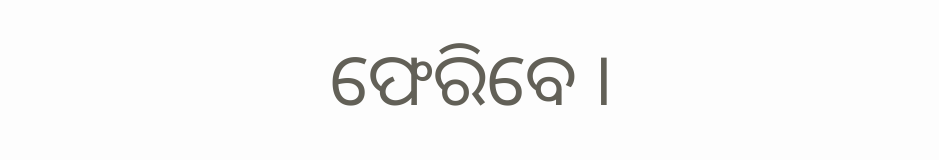ଫେରିବେ ।